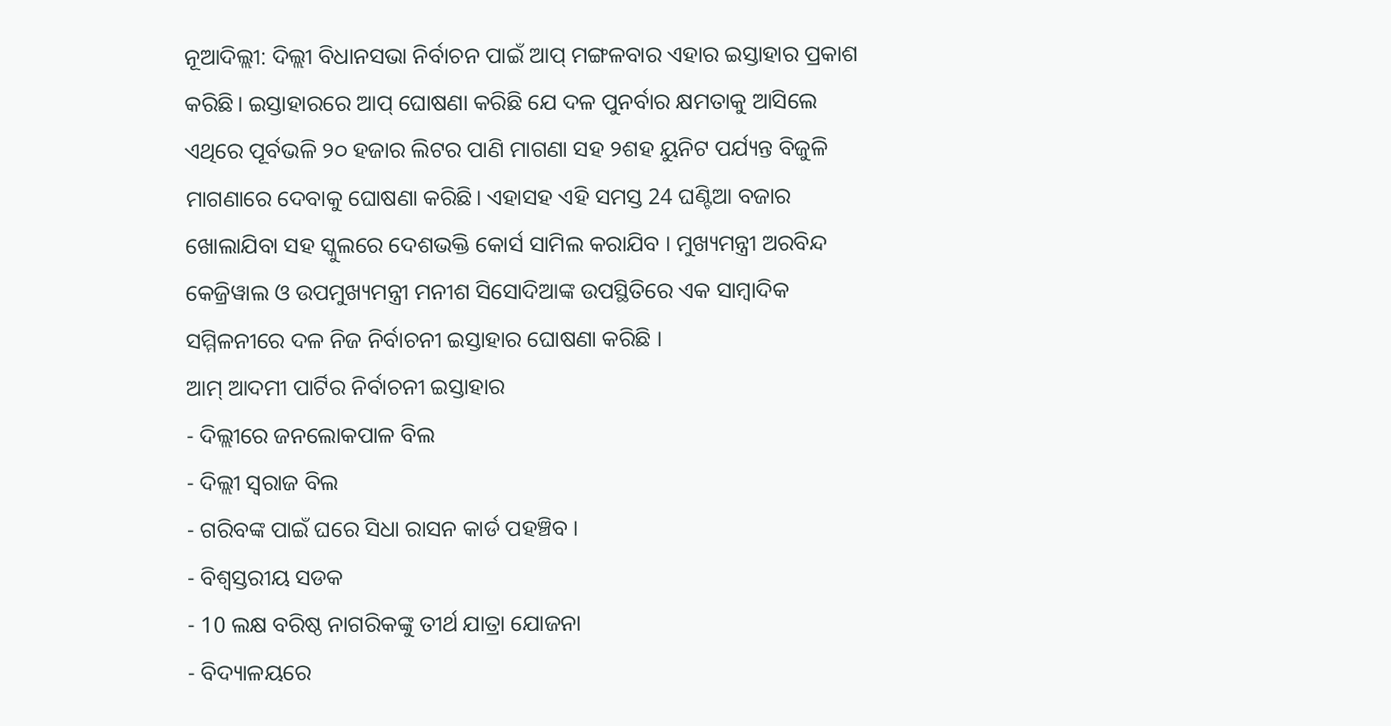ନୂଆଦିଲ୍ଲୀ: ଦିଲ୍ଲୀ ବିଧାନସଭା ନିର୍ବାଚନ ପାଇଁ ଆପ୍ ମଙ୍ଗଳବାର ଏହାର ଇସ୍ତାହାର ପ୍ରକାଶ କରିଛି। ଇସ୍ତାହାରରେ ଆପ୍ ଘୋଷଣା କରିଛି ଯେ ଦଳ ପୁନର୍ବାର କ୍ଷମତାକୁ ଆସିଲେ ଏଥିରେ ପୂର୍ବଭଳି ୨୦ ହଜାର ଲିଟର ପାଣି ମାଗଣା ସହ ୨ଶହ ୟୁନିଟ ପର୍ଯ୍ୟନ୍ତ ବିଜୁଳି ମାଗଣାରେ ଦେବାକୁ ଘୋଷଣା କରିଛି। ଏହାସହ ଏହି ସମସ୍ତ 24 ଘଣ୍ଟିଆ ବଜାର ଖୋଲାଯିବା ସହ ସ୍କୁଲରେ ଦେଶଭକ୍ତି କୋର୍ସ ସାମିଲ କରାଯିବ । ମୁଖ୍ୟମନ୍ତ୍ରୀ ଅରବିନ୍ଦ କେଜ୍ରିୱାଲ ଓ ଉପମୁଖ୍ୟମନ୍ତ୍ରୀ ମନୀଶ ସିସୋଦିଆଙ୍କ ଉପସ୍ଥିତିରେ ଏକ ସାମ୍ବାଦିକ ସମ୍ମିଳନୀରେ ଦଳ ନିଜ ନିର୍ବାଚନୀ ଇସ୍ତାହାର ଘୋଷଣା କରିଛି ।
ଆମ୍ ଆଦମୀ ପାର୍ଟିର ନିର୍ବାଚନୀ ଇସ୍ତାହାର
- ଦିଲ୍ଲୀରେ ଜନଲୋକପାଳ ବିଲ
- ଦିଲ୍ଲୀ ସ୍ବରାଜ ବିଲ
- ଗରିବଙ୍କ ପାଇଁ ଘରେ ସିଧା ରାସନ କାର୍ଡ ପହଞ୍ଚିବ ।
- ବିଶ୍ବସ୍ତରୀୟ ସଡକ
- 10 ଲକ୍ଷ ବରିଷ୍ଠ ନାଗରିକଙ୍କୁ ତୀର୍ଥ ଯାତ୍ରା ଯୋଜନା
- ବିଦ୍ୟାଳୟରେ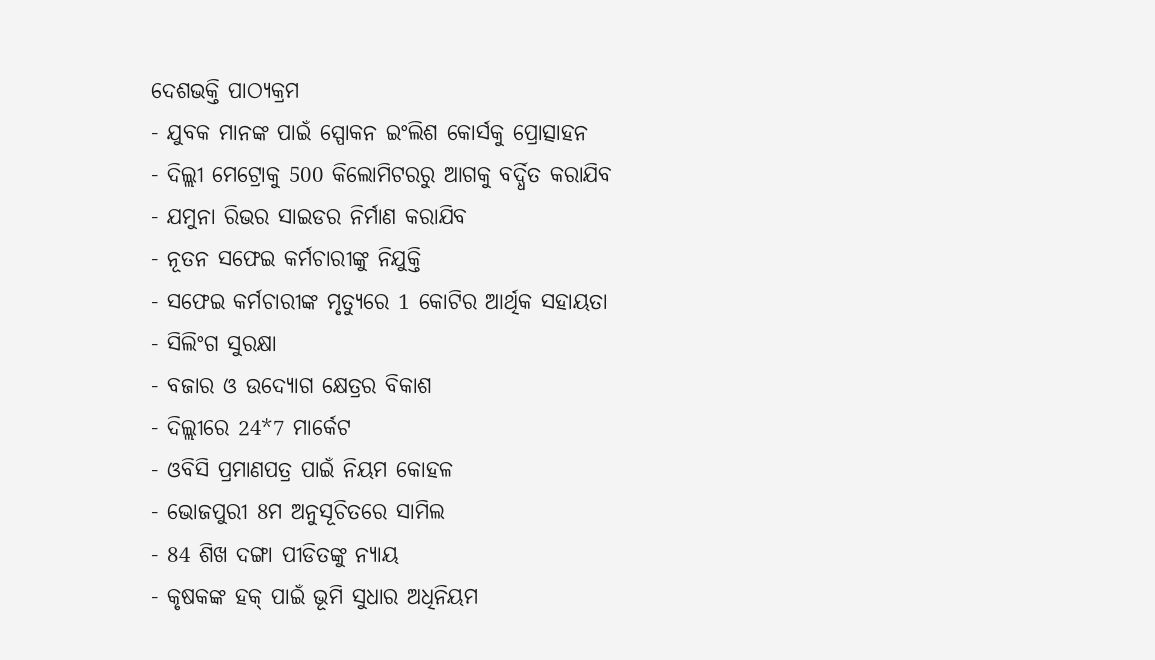ଦେଶଭକ୍ତି ପାଠ୍ୟକ୍ରମ
- ଯୁବକ ମାନଙ୍କ ପାଇଁ ସ୍ପୋକନ ଇଂଲିଶ କୋର୍ସକୁ ପ୍ରୋତ୍ସାହନ
- ଦିଲ୍ଲୀ ମେଟ୍ରୋକୁ 500 କିଲୋମିଟରରୁ ଆଗକୁ ବର୍ଦ୍ଧିତ କରାଯିବ
- ଯମୁନା ରିଭର ସାଇଡର ନିର୍ମାଣ କରାଯିବ
- ନୂତନ ସଫେଇ କର୍ମଚାରୀଙ୍କୁ ନିଯୁକ୍ତି
- ସଫେଇ କର୍ମଚାରୀଙ୍କ ମୃତ୍ୟୁରେ 1 କୋଟିର ଆର୍ଥିକ ସହାୟତା
- ସିଲିଂଗ ସୁରକ୍ଷା
- ବଜାର ଓ ଉଦ୍ୟୋଗ କ୍ଷେତ୍ରର ବିକାଶ
- ଦିଲ୍ଲୀରେ 24*7 ମାର୍କେଟ
- ଓବିସି ପ୍ରମାଣପତ୍ର ପାଇଁ ନିୟମ କୋହଳ
- ଭୋଜପୁରୀ 8ମ ଅନୁସୂଚିତରେ ସାମିଲ
- 84 ଶିଖ ଦଙ୍ଗା ପୀଡିତଙ୍କୁ ନ୍ୟାୟ
- କୃଷକଙ୍କ ହକ୍ ପାଇଁ ଭୂମି ସୁଧାର ଅଧିନିୟମ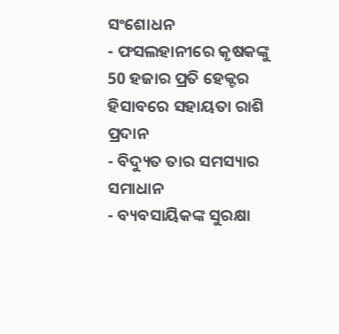ସଂଶୋଧନ
- ଫସଲହାନୀରେ କୃଷକଙ୍କୁ 50 ହଜାର ପ୍ରତି ହେକ୍ଟର ହିସାବରେ ସହାୟତା ରାଶି ପ୍ରଦାନ
- ବିଦ୍ୟୁତ ତାର ସମସ୍ୟାର ସମାଧାନ
- ବ୍ୟବସାୟିକଙ୍କ ସୁରକ୍ଷା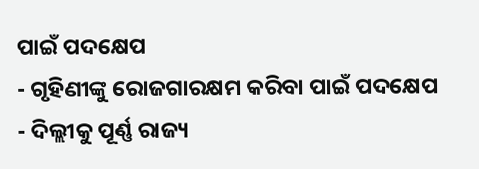ପାଇଁ ପଦକ୍ଷେପ
- ଗୃହିଣୀଙ୍କୁ ରୋଜଗାରକ୍ଷମ କରିବା ପାଇଁ ପଦକ୍ଷେପ
- ଦିଲ୍ଲୀକୁ ପୂର୍ଣ୍ଣ ରାଜ୍ୟ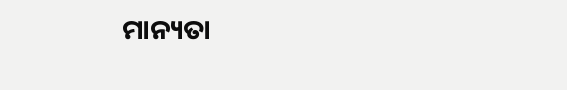ମାନ୍ୟତା